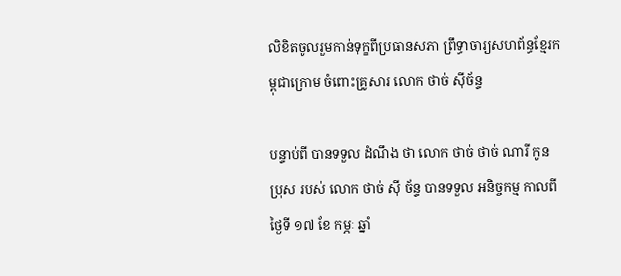លិខិតចូលរួមកាន់ទុក្ខពីប្រធានសភា ព្រឹទ្ធាចារ្យសហព័ន្ធខ្មែរកម្ពុជាក្រោម ចំពោះគ្រូសារ លោក ថាច់ ស៊ីច័ន្ទ

បន្ទាប់ពី បានទទួល ដំណឹង ថា លោក ថាច់ ថាច់ ណារី កូនប្រុស របស់ លោក ថាច់ ស៊ី ច័ន្ទ បានទទួល អនិច្ចកម្ម កាលពី ថ្ងៃទី ១៧ ខែ កម្ភៈ ឆ្នាំ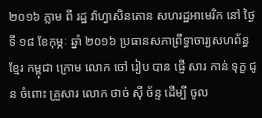២០១៦ ភ្លាម ពី រដ្ឋ វ៉ាហ្វាសិនតោន សហរដ្ឋអាមេរិក នៅ ថ្ងៃទី ១៨ ខែកុម្ភៈ ឆ្នាំ ២០១៦ ប្រធានសភាព្រឹទ្ធាចារ្យសហព័ន្ធ ខ្មែរ កម្ពុជា ក្រោម លោក ចៅ រៀប បាន ផ្ញើ សារ កាន់ ទុក្ខ ជូន ចំពោះ គ្រួសារ លោក ថាច់ ស៊ី ច័ន្ទ ដើម្បី ចូល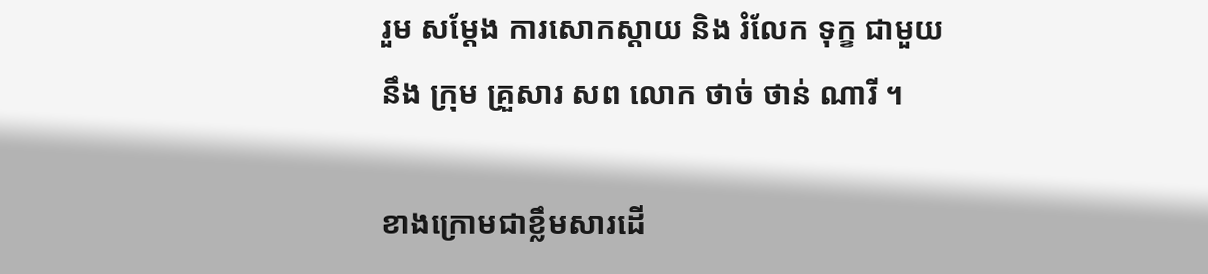រួម សម្ដែង ការសោកស្ដាយ និង រំលែក ទុក្ខ ជាមួយនឹង ក្រុម គ្រួសារ សព លោក ថាច់ ថាន់ ណារី ។

ខាងក្រោមជាខ្លឹមសារដើ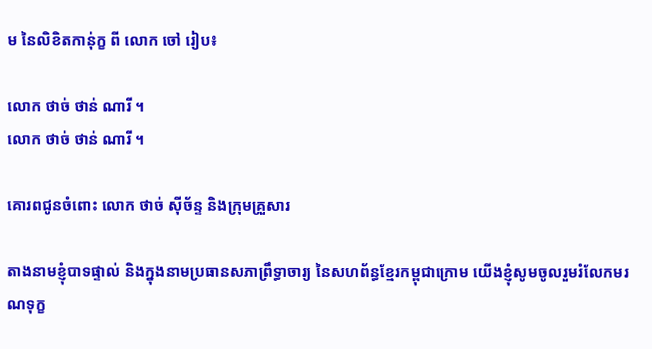ម នៃលិខិតកាន់ុក្ខ ពី លោក ចៅ រៀប៖

លោក ថាច់ ថាន់ ណារី ។
លោក ថាច់ ថាន់ ណារី ។

គោរពជូនចំពោះ លោក ថាច់ ស៊ីច័ន្ទ និងក្រុមគ្រួសារ

តាងនាមខ្ញុំបាទផ្ទាល់ និងក្នុងនាមប្រធានសភាព្រឹទ្ធាចារ្យ នៃសហព័ន្ធខ្មែរកម្ពុជាក្រោម យើងខ្ញុំសូមចូលរួមរំលែកមរណទុក្ខ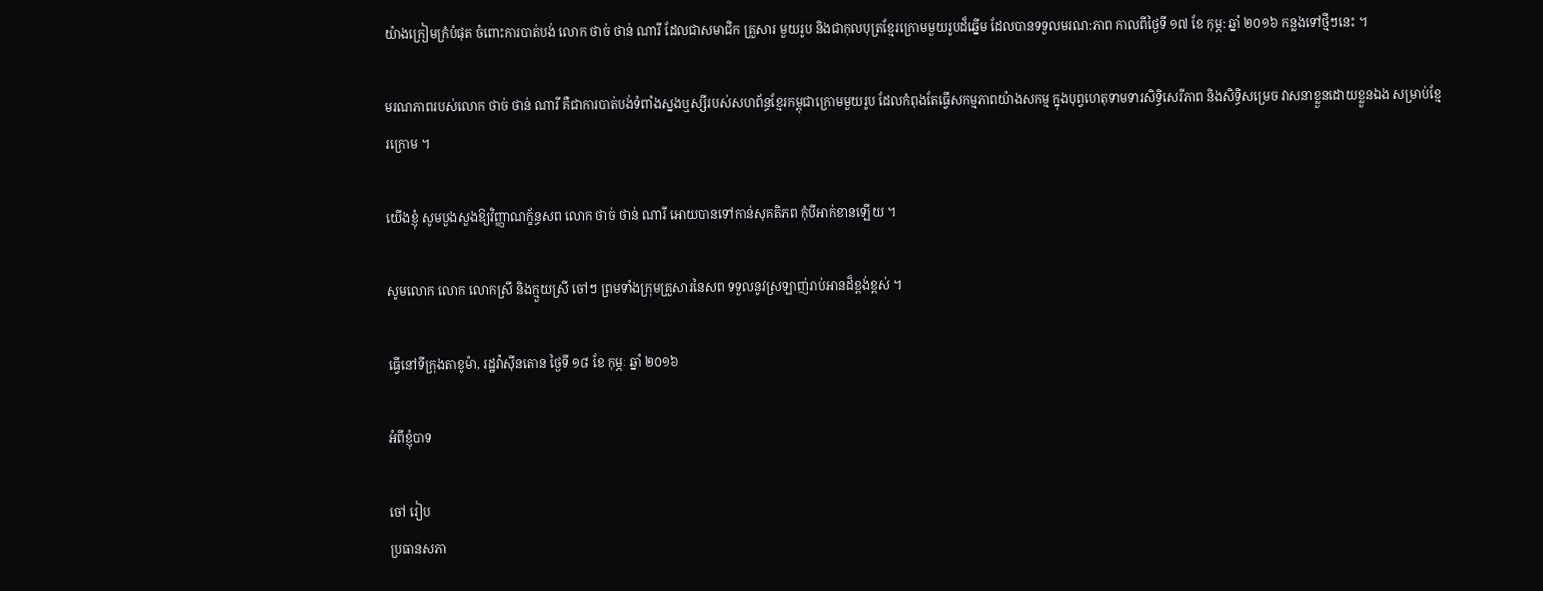យ៉ាងក្រៀមក្រំបំផុត ចំពោះការបាត់បង់ លោក ថាច់ ថាន់ ណារី ដែលជាសមាជិក គ្រួសារ មួយរូប និងជាកុលបុត្រខ្មែរក្រោមមួយរូបដ៏ឆ្នើម ដែលបានទទួលមរណ:ភាព កាលពីថ្ងៃទី ១៧ ខែ កុម្ភ: ឆ្នាំ ២០១៦ កន្លងទៅថ្មីៗនេះ ។

មរណភាពរបស់លោក ថាច់ ថាន់ ណារី គឺជាការបាត់បង់ទំពាំងស្នងឬស្សីរបស់សហព័ន្ធខ្មែរកម្ពុជាក្រោមមួយរូប ដែលកំពុងតែធ្វើសកម្មភាពយ៉ាងសកម្ម ក្នុងបុព្វហេតុទាមទារសិទ្ធិសេរីភាព និងសិទ្ធិសម្រេច វាសនាខ្លួនដោយខ្លួនឯង សម្រាប់ខ្មែរក្រោម ។

យើងខ្ញុំ សូមបួងសួងឱ្យវិញ្ញាណក្ខ័ន្ធសព លោក ថាច់ ថាន់ ណារី អោយបានទៅកាន់សុគតិភព កុំបីអាក់ខានឡើយ ។

សូមលោក លោក លោកស្រី និងក្មួយស្រី ចៅៗ ព្រមទាំងក្រុមគ្រួសារនៃសព ទទួលនូវស្រឡាញ់រាប់អានដ៏ខ្ពង់ខ្ពស់ ។

ធ្វើនៅទីក្រុងតាខូម៉ា, រដ្ឋវ៉ាស៊ីនតោន ថ្ងៃទី ១៨ ខែ កុម្ភៈ ឆ្នាំ ២០១៦

អំពីខ្ញុំបាទ

ចៅ រៀប
ប្រធានសភា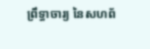ព្រឹទ្ធាចារ្យ នៃសហព័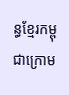ន្ធខ្មែរកម្ពុជាក្រោម